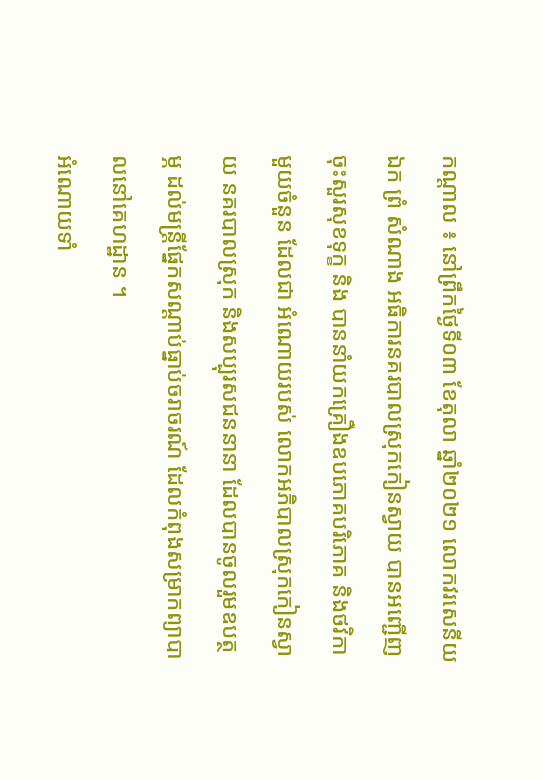កណ្តាល ៖ នៅព្រឹកថ្ងៃទី០៣ ខែតុលា ឆ្នាំ២០២១ លោកវរសេនីយឯក ព្រំ សំណាង អធិការនគរបាលស្រុកកៀនស្វាយ បានអញ្ជើញចុះសួរសុខទុក្ខ និង បាននាំយកគ្រឿងឧបភោគបរិភោគ និងថវិកាមួយចំនួន ដែលជា អំណោយរបស់ លោកអភិបាលស្រុកកៀនស្វាយ នគរបាលស្រុក និងសប្បុរសជននានា ដែលបានចូលរួមឧបត្ថម្ភ ដល់មន្ត្រីផ្នែកសណ្ដាប់ធ្នាប់ចរាចរណ៍ ដែលកំពុងសម្រាកព្យាបាលនៅគេហដ្ឋាន ។
អំណោយទាំ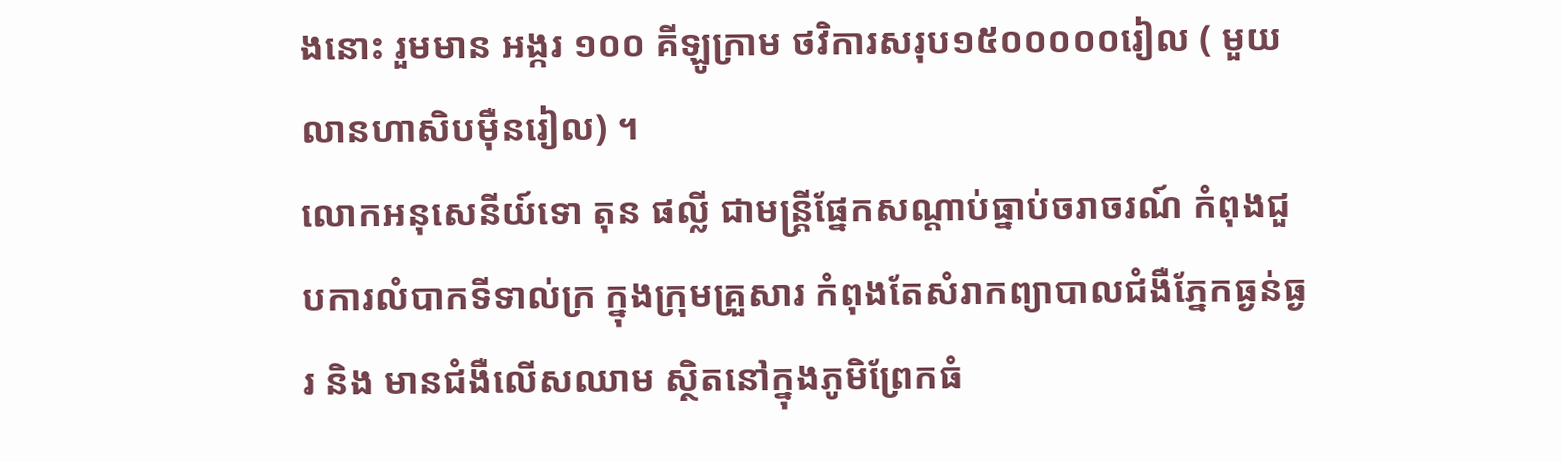ងនោះ រួមមាន អង្ករ ១០០ គីឡូក្រាម ថវិការសរុប១៥០០០០០រៀល ( មួយលានហាសិបម៉ឺនរៀល) ។
លោកអនុសេនីយ៍ទោ តុន ផល្លី ជាមន្ត្រីផ្នែកសណ្ដាប់ធ្នាប់ចរាចរណ៍ កំពុងជួបការលំបាកទីទាល់ក្រ ក្នុងក្រុមគ្រួសារ កំពុងតែសំរាកព្យាបាលជំងឺភ្នែកធ្ងន់ធ្ងរ និង មានជំងឺលើសឈាម ស្ថិតនៅក្នុងភូមិព្រែកធំ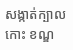សង្កាត់ក្បាលកោះ ខណ្ឌ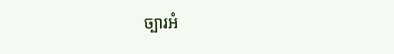ច្បារអំ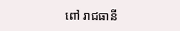ពៅ រាជធានី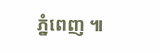ភ្នំពេញ ៕